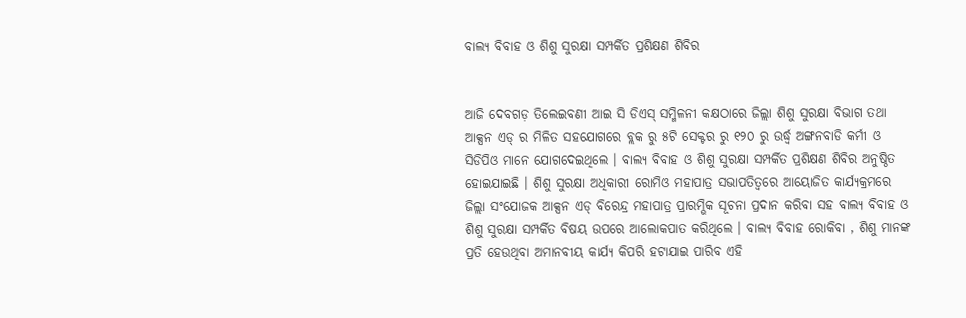ବାଲ୍ୟ ବିବାହ ଓ ଶିଶୁ ସୁରକ୍ଷା ସମ୍ପର୍କିତ ପ୍ରଶିକ୍ଷଣ ଶିବିର


ଆଜି ଦେବଗଡ଼ ତିଲେଇବଣୀ ଆଇ ସି ଡିଏସ୍ ସମ୍ମିଳନୀ କକ୍ଷଠାରେ ଜିଲ୍ଲା ଶିଶୁ ସୁରକ୍ଷା ବିଭାଗ ତଥା ଆକ୍ସନ ଏଡ୍ ର ମିଳିତ ସହଯୋଗରେ ବ୍ଲକ ରୁ ୫ଟି ସେକ୍ଟର ରୁ ୧୨୦ ରୁ ଉର୍ଦ୍ଧ୍ବ ଅଙ୍ଗନବାଡି କର୍ମୀ ଓ ସିଡିପିଓ ମାନେ ଯୋଗଦେଇଥିଲେ । ବାଲ୍ୟ ବିବାହ ଓ ଶିଶୁ ସୁରକ୍ଷା ସମ୍ପର୍କିତ ପ୍ରଶିକ୍ଷଣ ଶିବିର ଅନୁଷ୍ଠିତ ହୋଇଯାଇଛି । ଶିଶୁ ସୁରକ୍ଷା ଅଧିକାରୀ ରୋମିଓ ମହାପାତ୍ର ସଭାପତିତ୍ବରେ ଆୟୋଜିତ କାର୍ଯ୍ୟକ୍ରମରେ ଜିଲ୍ଲା ସଂଯୋଜକ ଆକ୍ସନ ଏଡ୍ ବିରେନ୍ଦ୍ର ମହାପାତ୍ର ପ୍ରାରମ୍ଭିକ ସୂଚନା ପ୍ରଦାନ କରିବା ସହ ବାଲ୍ୟ ବିବାହ ଓ ଶିଶୁ ସୁରକ୍ଷା ସମ୍ପର୍କିତ ବିଷୟ ଉପରେ ଆଲୋକପାତ କରିଥିଲେ । ବାଲ୍ୟ ବିବାହ ରୋକିବା , ଶିଶୁ ମାନଙ୍କ ପ୍ରତି ହେଉଥିବା ଅମାନବୀୟ କାର୍ଯ୍ୟ କିପରି ହଟାଯାଇ ପାରିବ ଏହି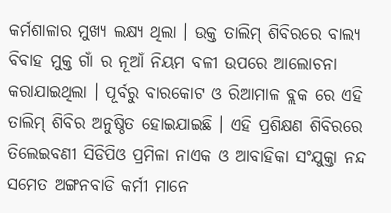କର୍ମଶାଳାର ମୁଖ୍ୟ ଲକ୍ଷ୍ୟ ଥିଲା । ଉକ୍ତ ତାଲିମ୍ ଶିବିରରେ ବାଲ୍ୟ ବିବାହ ମୁକ୍ତ ଗାଁ ର ନୂଆଁ ନିୟମ ବଳୀ ଉପରେ ଆଲୋଚନା କରାଯାଇଥିଲା । ପୂର୍ବରୁ ବାରକୋଟ ଓ ରିଆମାଳ ବ୍ଲକ ରେ ଏହି ତାଲିମ୍ ଶିବିର ଅନୁଷ୍ଠିତ ହୋଇଯାଇଛି । ଏହି ପ୍ରଶିକ୍ଷଣ ଶିବିରରେ ତିଲେଇବଣୀ ସିଡିପିଓ ପ୍ରମିଳା ନାଏକ ଓ ଆବାହିକା ସଂଯୁକ୍ତା ନନ୍ଦ ସମେତ ଅଙ୍ଗନବାଡି କର୍ମୀ ମାନେ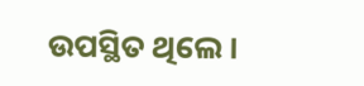ଉପସ୍ଥିତ ଥିଲେ ।